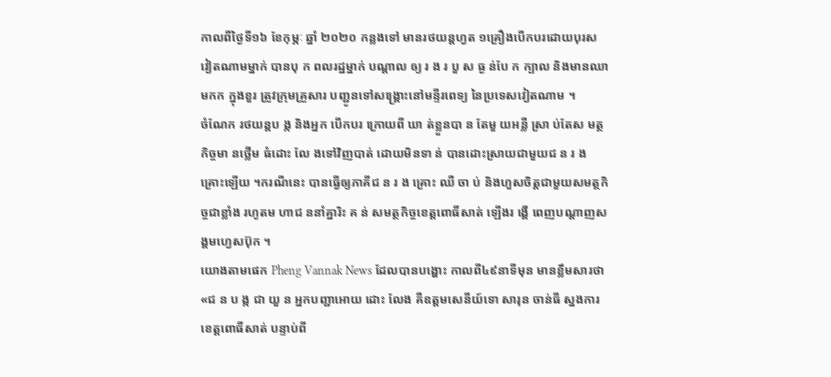កាលពីថ្ងៃទី១៦ ខែកុម្ភៈ ឆ្នាំ ២០២០ កន្លងទៅ មានរថយន្ដហ្វត ១គ្រឿងបើកបរដោយបុរសវៀតណាមម្នាក់ បានបុ ក ពលរដ្ឋម្នាក់ បណ្តាល ឲ្យ រ ង រ បួ ស ធ្ង ន់បែ ក ក្បាល និងមានឈា មកក ក្នុងខួរ ត្រូវក្រុមគ្រួសារ បញ្ជូនទៅសង្គ្រោះនៅមន្ទីរពេទ្យ នៃប្រទេសវៀតណាម ។
ចំណែក រថយន្តប ង្ក និងអ្នក បើកបរ ក្រោយពី ឃា ត់ខ្លួនបា ន តែមួ យអន្លឺ ស្រា ប់តែស មត្ថកិច្ចមា នថ្លើម ធំដោះ លែ ងទៅវិញបាត់ ដោយមិនទា ន់ បានដោះស្រាយជាមួយជ ន រ ង គ្រោះឡើយ ។ករណីនេះ បានធ្វើឲ្យភាគីជ ន រ ង គ្រោះ ឈឺ ចា ប់ និងហួសចិត្តជាមួយសមត្ថកិច្ចជាខ្លាំង រហូតម ហាជ ននាំគ្នារិះ គ ន់ សមត្ថកិច្ចខេត្តពោធិ៍សាត់ ឡើងរ ង្គើ ពេញបណ្តាញសង្គមហ្វេសប៊ុក ។
យោងតាមផេក Pheng Vannak News ដែលបានបង្ហោះ កាលពី៤៩នាទីមុន មានខ្លឹមសារថា «ជ ន ប ង្ក ជា យួ ន អ្នកបញ្ជាអោយ ដោះ លែង គឺឧត្ដមសេនីយ៍ទោ សារុន ចាន់ធី ស្នងការខេត្តពោធិ៍សាត់ បន្ទាប់ពី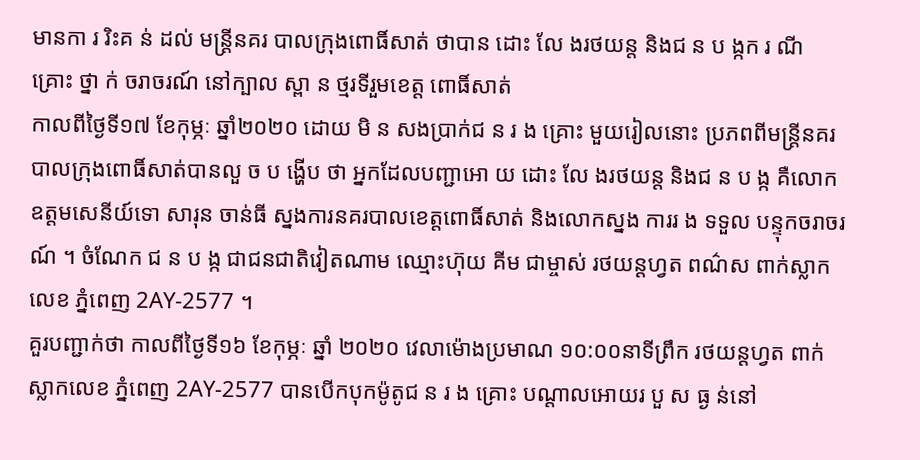មានកា រ រិះគ ន់ ដល់ មន្ត្រីនគរ បាលក្រុងពោធិ៍សាត់ ថាបាន ដោះ លែ ងរថយន្ត និងជ ន ប ង្កក រ ណី គ្រោះ ថ្នា ក់ ចរាចរណ៍ នៅក្បាល ស្ពា ន ថ្មរទីរួមខេត្ត ពោធិ៍សាត់
កាលពីថ្ងៃទី១៧ ខែកុម្ភៈ ឆ្នាំ២០២០ ដោយ មិ ន សងប្រាក់ជ ន រ ង គ្រោះ មួយរៀលនោះ ប្រភពពីមន្ត្រីនគរបាលក្រុងពោធិ៍សាត់បានលួ ច ប ង្ហើប ថា អ្នកដែលបញ្ជាអោ យ ដោះ លែ ងរថយន្ដ និងជ ន ប ង្ក គឺលោកឧត្ដមសេនីយ៍ទោ សារុន ចាន់ធី ស្នងការនគរបាលខេត្តពោធិ៍សាត់ និងលោកស្នង ការរ ង ទទួល បន្ទុកចរាចរណ៍ ។ ចំណែក ជ ន ប ង្ក ជាជនជាតិវៀតណាម ឈ្មោះហ៊ុយ គីម ជាម្ចាស់ រថយន្តហ្វត ពណ៌ស ពាក់ស្លាក លេខ ភ្នំពេញ 2AY-2577 ។
គួរបញ្ជាក់ថា កាលពីថ្ងៃទី១៦ ខែកុម្ភៈ ឆ្នាំ ២០២០ វេលាម៉ោងប្រមាណ ១០:០០នាទីព្រឹក រថយន្ដហ្វត ពាក់ស្លាកលេខ ភ្នំពេញ 2AY-2577 បានបើកបុកម៉ូតូជ ន រ ង គ្រោះ បណ្ដាលអោយរ បួ ស ធ្ង ន់នៅ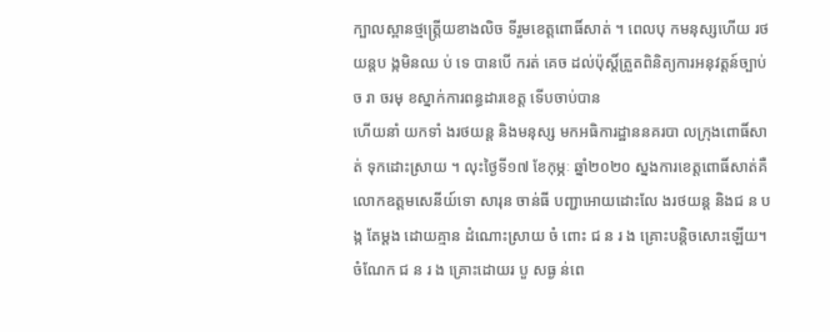ក្បាលស្ពានថ្មត្ត្រើយខាងលិច ទីរួមខេត្តពោធិ៍សាត់ ។ ពេលបុ កមនុស្សហើយ រថយន្ដប ង្កមិនឈ ប់ ទេ បានបើ ករត់ គេច ដល់ប៉ុស្តិ៍ត្រួតពិនិត្យការអនុវត្តន៍ច្បាប់ច រា ចរមុ ខស្នាក់ការពន្ធដារខេត្ត ទើបចាប់បាន
ហើយនាំ យកទាំ ងរថយន្ត និងមនុស្ស មកអធិការដ្ឋាននគរបា លក្រុងពោធិ៍សាត់ ទុកដោះស្រាយ ។ លុះថ្ងៃទី១៧ ខែកុម្ភៈ ឆ្នាំ២០២០ ស្នងការខេត្តពោធិ៍សាត់គឺ លោកឧត្ដមសេនីយ៍ទោ សារុន ចាន់ធី បញ្ជាអោយដោះលែ ងរថយន្ដ និងជ ន ប ង្ក តែម្ដង ដោយគ្មាន ដំណោះស្រាយ ចំ ពោះ ជ ន រ ង គ្រោះបន្តិចសោះឡើយ។ ចំណែក ជ ន រ ង គ្រោះដោយរ បួ សធ្ង ន់ពេ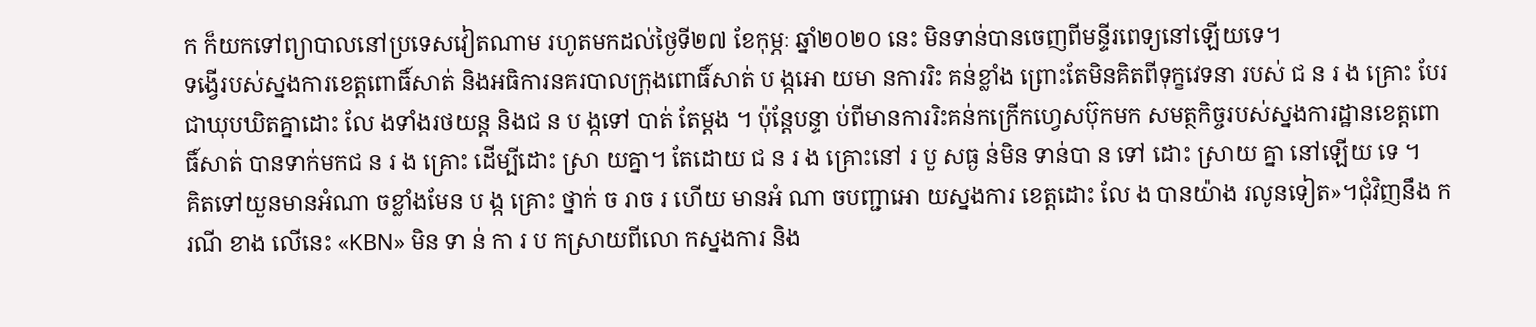ក ក៏យកទៅព្យាបាលនៅប្រទេសវៀតណាម រហូតមកដល់ថ្ងៃទី២៧ ខែកុម្ភៈ ឆ្នាំ២០២០ នេះ មិនទាន់បានចេញពីមន្ទីរពេទ្យនៅឡើយទេ។
ទង្វើរបស់ស្នងការខេត្តពោធិ៍សាត់ និងអធិការនគរបាលក្រុងពោធិ៍សាត់ ប ង្កអោ យមា នការរិះ គន់ខ្លាំង ព្រោះតែមិនគិតពីទុក្ខវេទនា របស់ ជ ន រ ង គ្រោះ បែរជាឃុបឃិតគ្នាដោះ លែ ងទាំងរថយន្ត និងជ ន ប ង្កទៅ បាត់ តែម្ដង ។ ប៉ុន្ដែបន្ទា ប់ពីមានការរិះគន់កក្រើកហ្វេសប៊ុកមក សមត្ថកិច្ចរបស់ស្នងការដ្ឋានខេត្តពោធិ៍សាត់ បានទាក់មកជ ន រ ង គ្រោះ ដើម្បីដោះ ស្រា យគ្នា។ តែដោយ ជ ន រ ង គ្រោះនៅ រ បួ សធ្ង ន់មិន ទាន់បា ន ទៅ ដោះ ស្រាយ គ្នា នៅឡើយ ទេ ។
គិតទៅយួនមានអំណា ចខ្លាំងមែន ប ង្ក គ្រោះ ថ្នាក់ ច រាច រ ហើយ មានអំ ណា ចបញ្ជាអោ យស្នងការ ខេត្តដោះ លែ ង បានយ៉ាង រលូនទៀត»។ជុំវិញនឹង ករណី ខាង លើនេះ «KBN» មិន ទា ន់ កា រ ប កស្រាយពីលោ កស្នងការ និង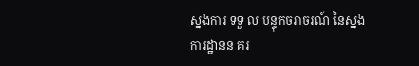ស្នងការ ទទួ ល បន្ទុកចរាចរណ៍ នៃស្នង ការដ្ឋានន គរ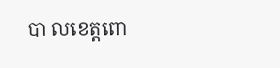បា លខេត្តពោ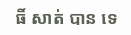ធិ៍ សាត់ បាន ទេ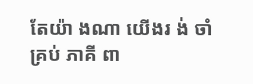តែយ៉ា ងណា យើងរ ង់ ចាំ គ្រប់ ភាគី ពា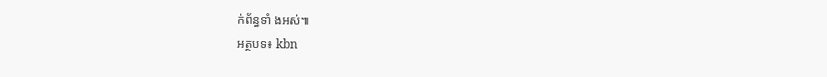ក់ព័ន្ធទាំ ងអស់៕
អត្ថបទ៖ kbn